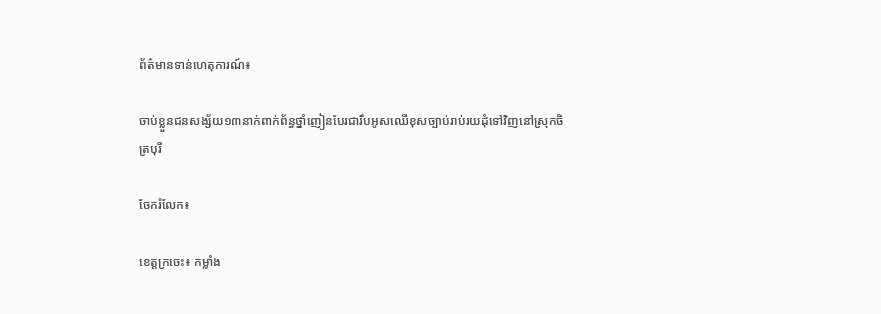ព័ត៌មានទាន់ហេតុការណ៍៖

ចាប់ខ្លួនជនសង្ស័យ១៣នាក់ពាក់ព័ន្ធថ្នាំញៀនបែរជារឹបអូសឈើខុសច្បាប់រាប់រយដុំទៅវិញនៅស្រុកចិត្របុរី

ចែករំលែក៖

ខេត្តក្រចេះ៖ កម្លាំង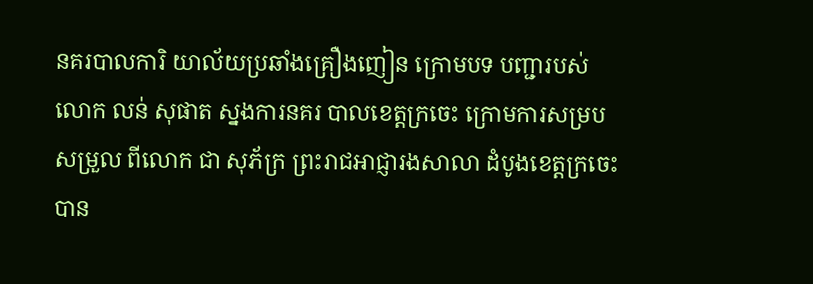នគរបាលការិ យាល័យប្រឆាំងគ្រឿងញៀន ក្រោមបទ បញ្ជារបស់លោក លន់ សុផាត ស្នងការនគរ បាលខេត្តក្រចេះ ក្រោមការសម្របសម្រួល ពីលោក ជា សុភ័ក្រ ព្រះរាជអាជ្ញារងសាលា ដំបូងខេត្តក្រចេះ បាន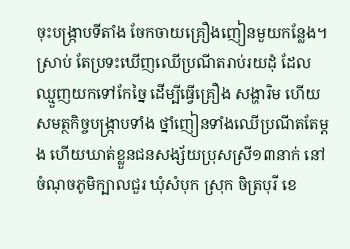ចុះបង្ក្រាបទីតាំង ចែកចាយគ្រឿងញៀនមួយកន្លែង។ ស្រាប់ តែប្រទះឃើញឈើប្រណីតរាប់រយដុំ ដែល ឈ្មួញយកទៅកែច្នៃ ដើម្បីធ្វើគ្រឿង សង្ហារិម ហើយសមត្ថកិច្ចបង្ក្រាបទាំង ថ្នាំញៀនទាំងឈើប្រណីតតែម្តង ហើយឃាត់ខ្លួនជនសង្ស័យប្រុសស្រី១៣នាក់ នៅចំណុចភូមិក្បាលជួរ ឃុំសំបុក ស្រុក ចិត្របុរី ខេ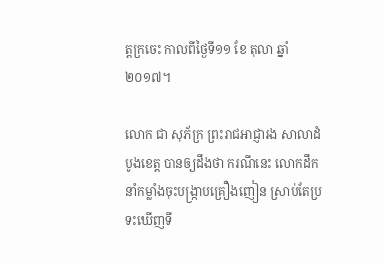ត្តក្រចេះ កាលពីថ្ងៃទី១១ ខែ តុលា ឆ្នាំ២០១៧។

លោក ជា សុភ័ក្រ ព្រះរាជអាជ្ញារង សាលាដំបូងខេត្ត បានឲ្យដឹងថា ករណីនេះ លោកដឹកនាំកម្លាំងចុះបង្ក្រាបគ្រឿងញៀន ស្រាប់តែប្រទះឃើញទី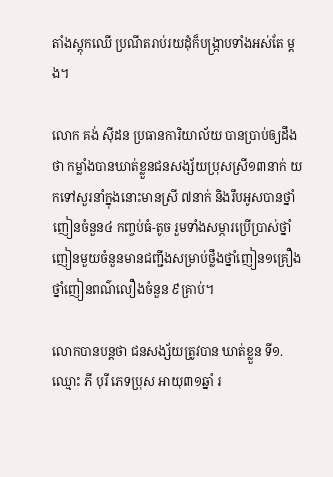តាំងស្តុកឈើ ប្រណីតរាប់រយដុំក៏បង្ក្រាបទាំងអស់តែ ម្តង។

លោក គង់ ស៊ីដន ប្រធានការិយាល័យ បានប្រាប់ឲ្យដឹងថា កម្លាំងបានឃាត់ខ្លួនជនសង្ស័យប្រុសស្រី១៣នាក់ យកទៅសួរនាំក្នុងនោះមានស្រី ៧នាក់ និងរឹបអូសបានថ្នាំញៀនចំនួន៤ កញ្ចប់ធំ-តូច រួមទាំងសម្ភារប្រើប្រាស់ថ្នាំញៀនមួយចំនួនមានជញ្ជីងសម្រាប់ថ្លឹងថ្នាំញៀន១គ្រឿង ថ្នាំញៀនពណ៌លឿងចំនួន ៩គ្រាប់។

លោកបានបន្តថា ជនសង្ស័យត្រូវបាន ឃាត់ខ្លួន ទី១.ឈ្មោះ ភី បុរី ភេទប្រុស អាយុ៣១ឆ្នាំ រ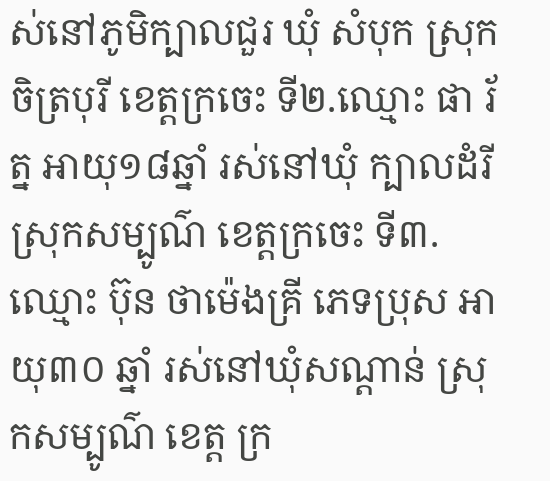ស់នៅភូមិក្បាលជួរ ឃុំ សំបុក ស្រុកចិត្របុរី ខេត្តក្រចេះ ទី២.ឈ្មោះ ផា រ័ត្ន អាយុ១៨ឆ្នាំ រស់នៅឃុំ ក្បាលដំរី ស្រុកសម្បូណ៌ ខេត្តក្រចេះ ទី៣.ឈ្មោះ ប៊ុន ថាម៉េងគ្រី ភេទប្រុស អាយុ៣០ ឆ្នាំ រស់នៅឃុំសណ្តាន់ ស្រុកសម្បូណ៌ ខេត្ត ក្រ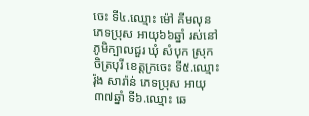ចេះ ទី៤.ឈ្មោះ ម៉ៅ គីមលុន ភេទប្រុស អាយុ៦៦ឆ្នាំ រស់នៅភូមិក្បាលជួរ ឃុំ សំបុក ស្រុកចិត្របុរី ខេត្តក្រចេះ ទី៥.ឈ្មោះ រ៉ុង សារ៉ាន់ ភេទប្រុស អាយុ៣៧ឆ្នាំ ទី៦.ឈ្មោះ ឆេ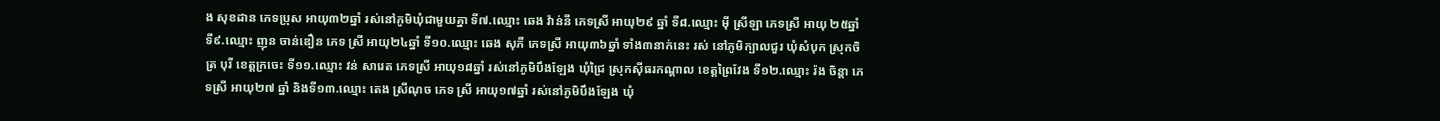ង សុខដាន ភេទប្រុស អាយុ៣២ឆ្នាំ រស់នៅភូមិឃុំជាមួយគ្នា ទី៧.ឈ្មោះ ឆេង វ៉ាន់នី ភេទស្រី អាយុ២៩ ឆ្នាំ ទី៨.ឈ្មោះ ម៉ី ស្រីឡា ភេទស្រី អាយុ ២៥ឆ្នាំ ទី៩.ឈ្មោះ ញុន ចាន់ឌឿន ភេទ ស្រី អាយុ២៤ឆ្នាំ ទី១០.ឈ្មោះ ឆេង សុភី ភេទស្រី អាយុ៣៦ឆ្នាំ ទាំង៣នាក់នេះ រស់ នៅភូមិក្បាលជួរ ឃុំសំបុក ស្រុកចិត្រ បុរី ខេត្តក្រចេះ ទី១១.ឈ្មោះ វន់ សារេត ភេទស្រី អាយុ១៨ឆ្នាំ រស់នៅភូមិបឹងឡែង ឃុំជ្រៃ ស្រុកស៊ីធរកណ្តាល ខេត្តព្រៃវែង ទី១២.ឈ្មោះ រ៉ង ចិន្តា ភេទស្រី អាយុ២៧ ឆ្នាំ និងទី១៣.ឈ្មោះ តេង ស្រីណុច ភេទ ស្រី អាយុ១៧ឆ្នាំ រស់នៅភូមិបឹងឡែង ឃុំ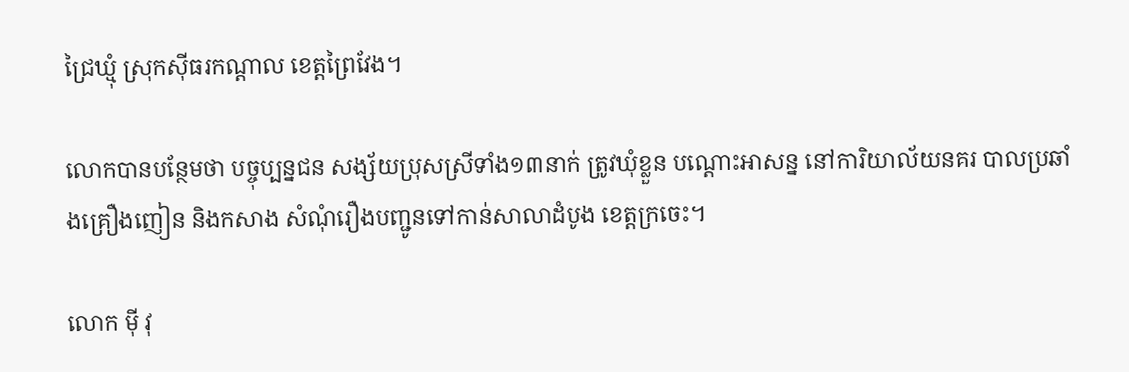ជ្រៃឃ្មុំ ស្រុកស៊ីធរកណ្តាល ខេត្តព្រៃវែង។

លោកបានបន្ថែមថា បច្ចុប្បន្នជន សង្ស័យប្រុសស្រីទាំង១៣នាក់ ត្រូវឃុំខ្លួន បណ្ដោះអាសន្ន នៅការិយាល័យនគរ បាលប្រឆាំងគ្រឿងញៀន និងកសាង សំណុំរឿងបញ្ជូនទៅកាន់សាលាដំបូង ខេត្តក្រចេះ។

លោក ម៉ី វុ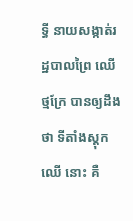ទ្ធី នាយសង្កាត់រដ្ឋបាលព្រៃ ឈើថ្មក្រែ បានឲ្យដឹងថា ទីតាំងស្តុកឈើ នោះ គឺ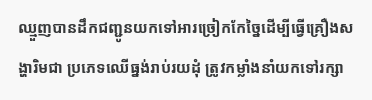ឈ្មួញបានដឹកជញ្ជូនយកទៅអារច្រៀកកែច្នៃដើម្បីធ្វើគ្រឿងសង្ហារិមជា ប្រភេទឈើធ្នង់រាប់រយដុំ ត្រូវកម្លាំងនាំយកទៅរក្សា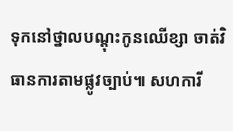ទុកនៅថ្នាលបណ្ដុះកូនឈើខ្សា ចាត់វិធានការតាមផ្លូវច្បាប់៕ សហការី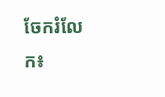ចែករំលែក៖